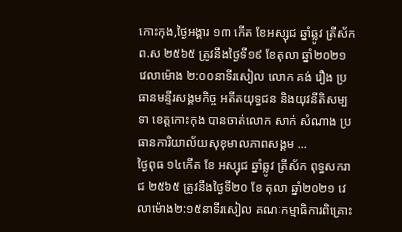កោះកុង,ថ្ងៃអង្គារ ១៣ កើត ខែអស្សុជ ឆ្នាំឆ្លូវ ត្រីស័ក ព.ស ២៥៦៥ ត្រូវនឹងថ្ងៃទី១៩ ខែតុលា ឆ្នាំ២០២១ វេលាម៉ោង ២:០០នាទីរសៀល លោក គង់ រឿង ប្រធានមន្ទីរសង្គមកិច្ច អតីតយុទ្ធជន និងយុវនីតិសម្បទា ខេត្តកោះកុង បានចាត់លោក សាក់ សំណាង ប្រធានការិយាល័យសុខុមាលភាពសង្គម ...
ថ្ងៃពុធ ១៤កើត ខែ អស្សុជ ឆ្នាំឆ្លូវ ត្រីស័ក ពុទ្ធសករាជ ២៥៦៥ ត្រូវនឹងថ្ងៃទី២០ ខែ តុលា ឆ្នាំ២០២១ វេលាម៉ោង២:១៥នាទីរសៀល គណៈកម្មាធិការពិគ្រោះ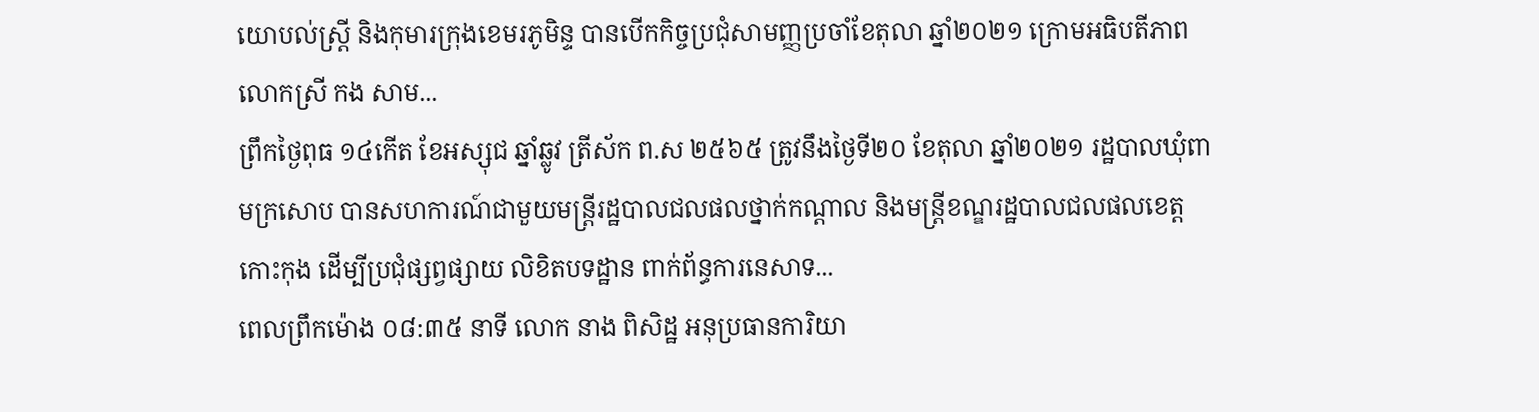យោបល់ស្ត្រី និងកុមារក្រុងខេមរភូមិន្ទ បានបើកកិច្ចប្រជុំសាមញ្ញប្រចាំខែតុលា ឆ្នាំ២០២១ ក្រោមអធិបតីភាព លោកស្រី កង សាម...
ព្រឹកថ្ងៃពុធ ១៤កើត ខែអស្សុជ ឆ្នាំឆ្លូវ ត្រីស័ក ព.ស ២៥៦៥ ត្រូវនឹងថ្ងៃទី២០ ខែតុលា ឆ្នាំ២០២១ រដ្ឋបាលឃុំពាមក្រសោប បានសហការណ៍ជាមួយមន្ត្រីរដ្ឋបាលជលផលថ្នាក់កណ្តាល និងមន្ត្រីខណ្ឌរដ្ឋបាលជលផលខេត្តកោះកុង ដើម្បីប្រជុំផ្សព្វផ្សាយ លិខិតបទដ្ឋាន ពាក់ព័ន្ធការនេសាទ...
ពេលព្រឹកម៉ោង ០៨:៣៥ នាទី លោក នាង ពិសិដ្ឋ អនុប្រធានការិយា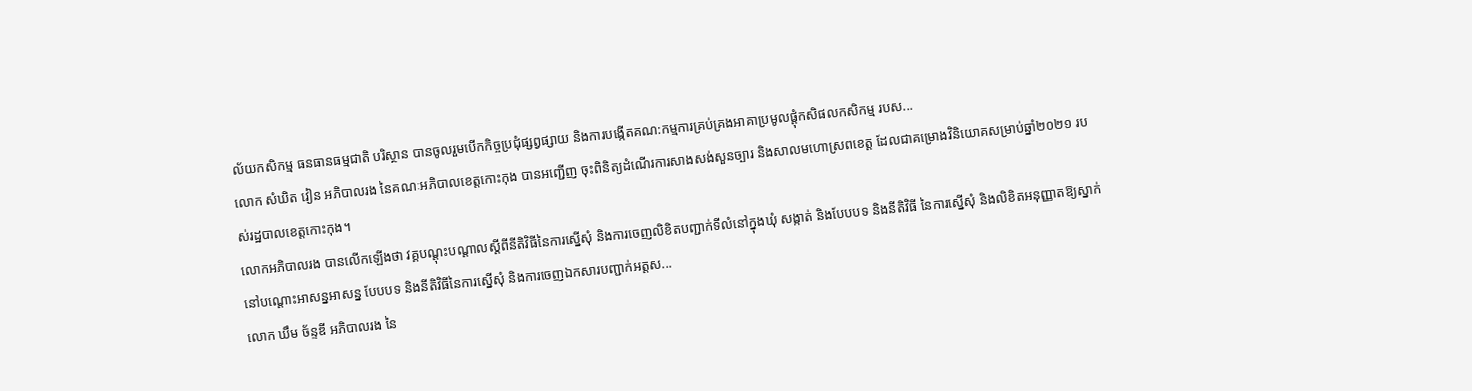ល័យកសិកម្ម ធនធានធម្មជាតិ បរិស្ថាន បានចូលរួមបើកកិច្ចប្រជុំផ្សព្វផ្សាយ និងការបង្កើតគណ:កម្មការគ្រប់គ្រងអាគាប្រមូលផ្តុំកសិផលកសិកម្ម របស...
លោក សំឃិត វៀន អភិបាលរង នៃគណៈអភិបាលខេត្តកោះកុង បានអញ្ជើញ ចុះពិនិត្យដំណើរការសាងសង់សួនច្បារ និងសាលមហោស្រពខេត្ត ដែលជាគម្រោងវិនិយោគសម្រាប់ឆ្នាំ២០២១ របស់រដ្ឋបាលខេត្តកោះកុង។
លោកអភិបាលរង បានលើកឡើងថា វគ្គបណ្តុះបណ្តាលស្តីពីនីតិវិធីនៃការស្នើសុំ និងការចេញលិខិតបញ្ជាក់ទីលំនៅក្នុងឃុំ សង្កាត់ និងបែបបទ និងនីតិវិធី នៃការស្នើសុំ និងលិខិតអនុញ្ញាតឱ្យស្នាក់នៅបណ្ដោះអាសន្នអាសន្ន បែបបទ និងនីតិវិធីនៃការស្នើសុំ និងការចេញឯកសារបញ្ជាក់អត្តស...
លោក ឃឹម ច័ន្ទឌី អភិបាលរង នៃ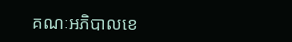គណៈអភិបាលខេ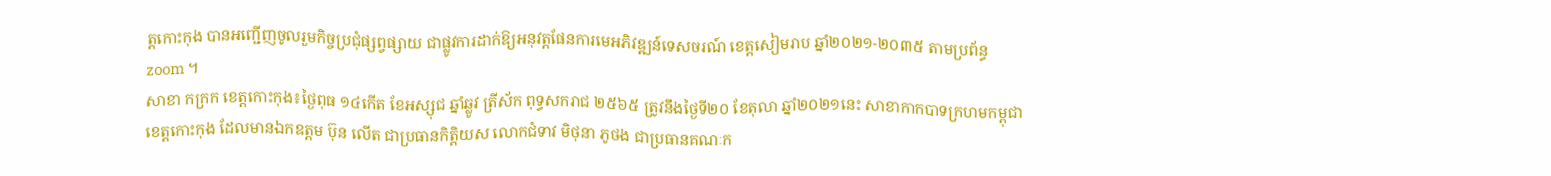ត្តកោះកុង បានអញ្ជើញចូលរួមកិច្ចប្រជុំផ្សព្វផ្សាយ ជាផ្លូវការដាក់ឱ្យអនុវត្តផែនការមេអភិវឌ្ឍន៍ទេសចរណ៍ ខេត្តសៀមរាប ឆ្នាំ២០២១-២០៣៥ តាមប្រព័ន្ធ zoom ។
សាខា កក្រក ខេត្តកោះកុង៖ថ្ងៃពុធ ១៤កើត ខែអស្សុជ ឆ្នាំឆ្លូវ ត្រីស័ក ពុទ្ធសករាជ ២៥៦៥ ត្រូវនឹងថ្ងៃទី២០ ខែតុលា ឆ្នាំ២០២១នេះ សាខាកាកបាទក្រហមកម្ពុជា ខេត្តកោះកុង ដែលមានឯកឧត្តម ប៊ុន លើត ជាប្រធានកិត្តិយស លោកជំទាវ មិថុនា ភូថង ជាប្រធានគណៈក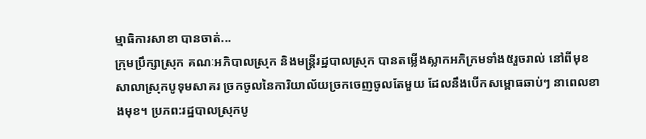ម្មាធិការសាខា បានចាត់...
ក្រុមប្រឹក្សាស្រុក គណៈអភិបាលស្រុក និងមន្ត្រីរដ្ឋបាលស្រុក បានតម្លើងស្លាកអភិក្រមទាំង៥រួចរាល់ នៅពីមុខសាលាស្រុកបូទុមសាគរ ច្រកចូលនៃការិយាល័យច្រកចេញចូលតែមួយ ដែលនឹងបើកសម្ពោធឆាប់ៗ នាពេលខាងមុខ។ ប្រភព:រដ្ឋបាលស្រុកបូ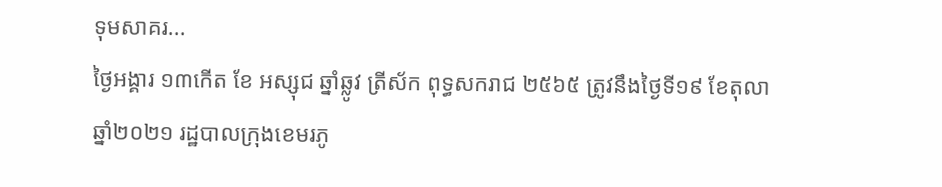ទុមសាគរ...
ថ្ងៃអង្គារ ១៣កើត ខែ អស្សុជ ឆ្នាំឆ្លូវ ត្រីស័ក ពុទ្ធសករាជ ២៥៦៥ ត្រូវនឹងថ្ងៃទី១៩ ខែតុលា ឆ្នាំ២០២១ រដ្ឋបាលក្រុងខេមរភូ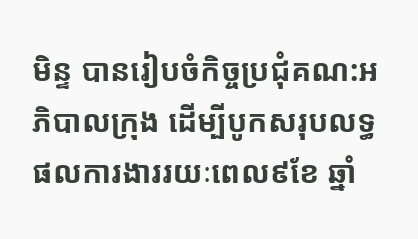មិន្ទ បានរៀបចំកិច្ចប្រជុំគណ:អភិបាលក្រុង ដើម្បីបូកសរុបលទ្ធផលការងាររយៈពេល៩ខែ ឆ្នាំ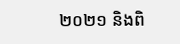២០២១ និងពិ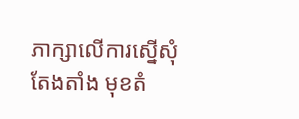ភាក្សាលើការស្នើសុំតែងតាំង មុខតំ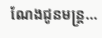ណែងជូនមន្ត្រ...